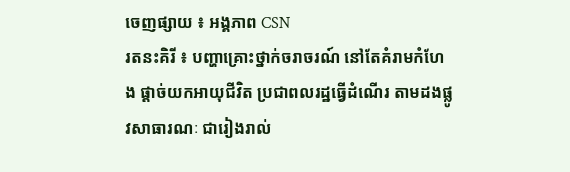ចេញផ្សាយ ៖ អង្គភាព CSN
រតនះគិរី ៖ បញ្ហាគ្រោះថ្នាក់ចរាចរណ៍ នៅតែគំរាមកំហែង ផ្ដាច់យកអាយុជីវិត ប្រជាពលរដ្ឋធ្វើដំណើរ តាមដងផ្លូវសាធារណៈ ជារៀងរាល់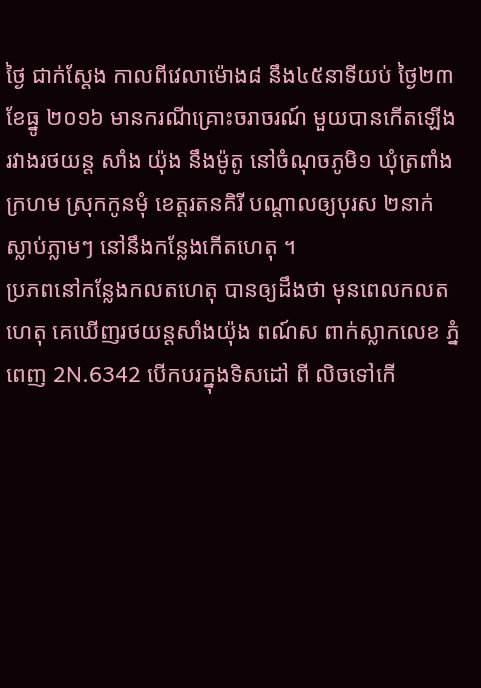ថ្ងៃ ជាក់ស្ដែង កាលពីវេលាម៉ោង៨ នឹង៤៥នាទីយប់ ថ្ងៃ២៣ ខែធ្នូ ២០១៦ មានករណីគ្រោះចរាចរណ៍ មួយបានកើតឡើង រវាងរថយន្ត សាំង យ៉ុង នឹងម៉ូតូ នៅចំណុចភូមិ១ ឃុំត្រពាំងក្រហម ស្រុកកូនមុំ ខេត្តរតនគិរី បណ្ដាលឲ្យបុរស ២នាក់ ស្លាប់ភ្លាមៗ នៅនឹងកន្លែងកើតហេតុ ។
ប្រភពនៅកន្លែងកលតហេតុ បានឲ្យដឹងថា មុនពេលកលតហេតុ គេឃើញរថយន្តសាំងយ៉ុង ពណ៍ស ពាក់ស្លាកលេខ ភ្នំពេញ 2N.6342 បើកបរក្នុងទិសដៅ ពី លិចទៅកើ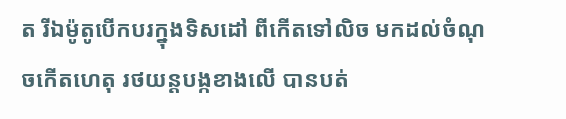ត រីឯម៉ូតូបើកបរក្នុងទិសដៅ ពីកើតទៅលិច មកដល់ចំណុចកើតហេតុ រថយន្តបង្កខាងលើ បានបត់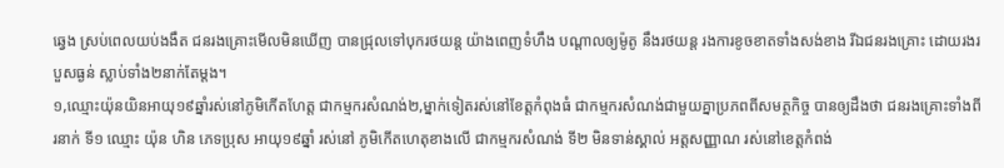ឆ្វេង ស្រប់ពេលយប់ងងឹត ជនរងគ្រោះមើលមិនឃើញ បានជ្រុលទៅបុករថយន្ត យ៉ាងពេញទំហឹង បណ្ដាលឲ្យម៉ូតូ នឹងរថយន្ត រងការខូចខាតទាំងសង់ខាង រីឯជនរងគ្រោះ ដោយរងរបួសធ្ងន់ ស្លាប់ទាំង២នាក់តែម្ដង។
១,ឈ្មោះយ៉ុនយិនអាយុ១៩ឆ្នាំរស់នៅភូមិកើតហែត្ត ជាកម្មករសំណង់២,ម្នាក់ទៀតរស់នៅខែត្តកំពុងធំ ជាកម្មករសំណង់ជាមួយគ្នាប្រភពពីសមត្ថកិច្ច បានឲ្យដឹងថា ជនរងគ្រោះទាំងពីរនាក់ ទី១ ឈ្មោះ យ៉ុន ហិន ភេទប្រុស អាយុ១៩ឆ្នាំ រស់នៅ ភូមិកើតហេតុខាងលើ ជាកម្មករសំណង់ ទី២ មិនទាន់ស្គាល់ អត្តសញ្ញាណ រស់នៅខេត្តកំពង់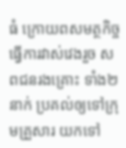ធំ ក្រោយពសមត្ថកិច្ច ធ្វើការវាស់វេងរួច សពជនរងគ្រោះ ទាំង២នាក់ ប្រគល់ឲ្យទៅក្រុមគ្រួសារ យកទៅ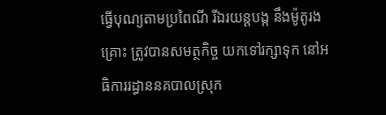ធ្វើបុណ្យតាមប្រពៃណី រីឯរយន្តបង្ក នឹងម៉ូតូរងគ្រោះ ត្រូវបានសមត្ថកិច្ច យកទៅរក្សាទុក នៅអធិការរដ្ធាននគបាលស្រុក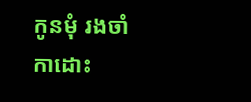កូនមុំ រងចាំកាដោះ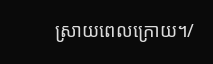ស្រាយពេលក្រោយ។/